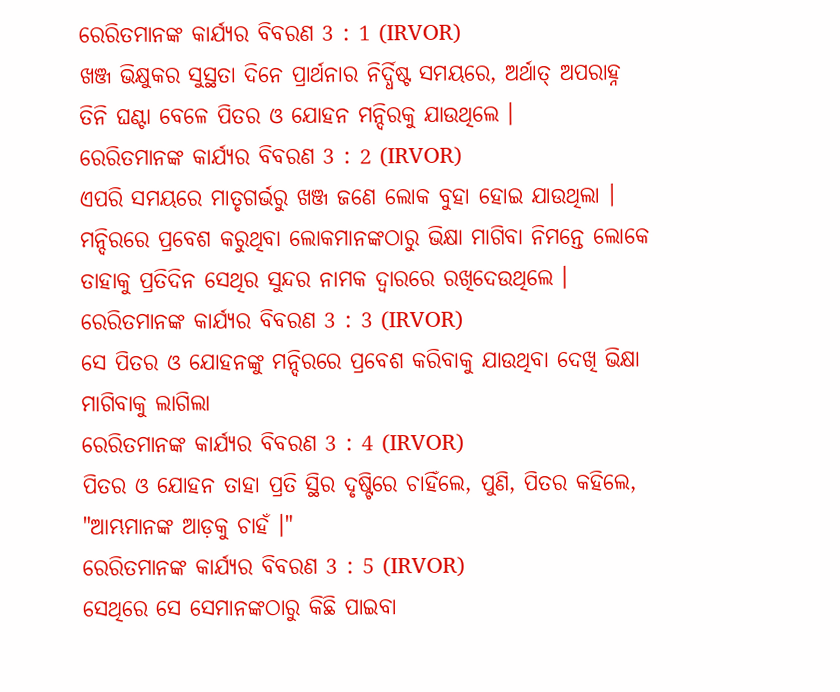ରେରିତମାନଙ୍କ କାର୍ଯ୍ୟର ବିବରଣ 3 : 1 (IRVOR)
ଖଞ୍ଜ ଭିକ୍ଷୁକର ସୁସ୍ଥତା ଦିନେ ପ୍ରାର୍ଥନାର ନିର୍ଦ୍ଧିଷ୍ଟ ସମୟରେ, ଅର୍ଥାତ୍ ଅପରାହ୍ନ ତିନି ଘଣ୍ଟା ବେଳେ ପିତର ଓ ଯୋହନ ମନ୍ଦିରକୁ ଯାଉଥିଲେ ।
ରେରିତମାନଙ୍କ କାର୍ଯ୍ୟର ବିବରଣ 3 : 2 (IRVOR)
ଏପରି ସମୟରେ ମାତୃଗର୍ଭରୁ ଖଞ୍ଜ ଜଣେ ଲୋକ ବୁହା ହୋଇ ଯାଉଥିଲା । ମନ୍ଦିରରେ ପ୍ରବେଶ କରୁଥିବା ଲୋକମାନଙ୍କଠାରୁ ଭିକ୍ଷା ମାଗିବା ନିମନ୍ତେ ଲୋକେ ତାହାକୁ ପ୍ରତିଦିନ ସେଥିର ସୁନ୍ଦର ନାମକ ଦ୍ୱାରରେ ରଖିଦେଉଥିଲେ ।
ରେରିତମାନଙ୍କ କାର୍ଯ୍ୟର ବିବରଣ 3 : 3 (IRVOR)
ସେ ପିତର ଓ ଯୋହନଙ୍କୁ ମନ୍ଦିରରେ ପ୍ରବେଶ କରିବାକୁ ଯାଉଥିବା ଦେଖି ଭିକ୍ଷା ମାଗିବାକୁ ଲାଗିଲା
ରେରିତମାନଙ୍କ କାର୍ଯ୍ୟର ବିବରଣ 3 : 4 (IRVOR)
ପିତର ଓ ଯୋହନ ତାହା ପ୍ରତି ସ୍ଥିର ଦୃଷ୍ଟିରେ ଚାହିଁଲେ, ପୁଣି, ପିତର କହିଲେ, "ଆମ୍ଭମାନଙ୍କ ଆଡ଼କୁ ଚାହଁ ।"
ରେରିତମାନଙ୍କ କାର୍ଯ୍ୟର ବିବରଣ 3 : 5 (IRVOR)
ସେଥିରେ ସେ ସେମାନଙ୍କଠାରୁ କିଛି ପାଇବା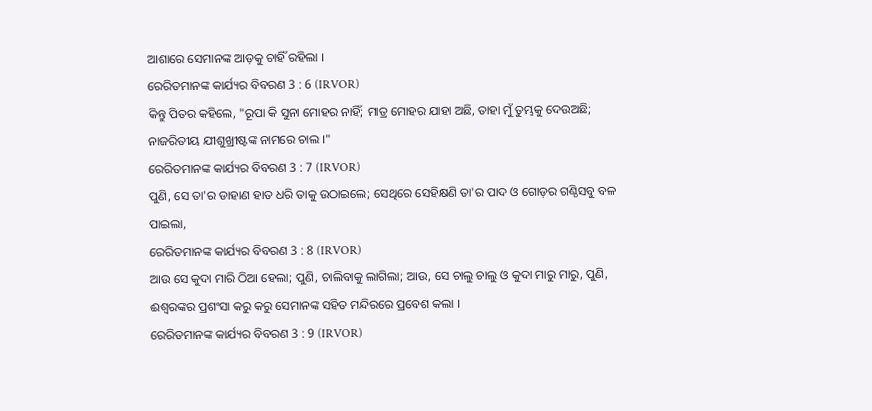ଆଶାରେ ସେମାନଙ୍କ ଆଡ଼କୁ ଚାହିଁ ରହିଲା ।
ରେରିତମାନଙ୍କ କାର୍ଯ୍ୟର ବିବରଣ 3 : 6 (IRVOR)
କିନ୍ତୁ ପିତର କହିଲେ, "ରୂପା କି ସୁନା ମୋହର ନାହିଁ; ମାତ୍ର ମୋହର ଯାହା ଅଛି, ତାହା ମୁଁ ତୁମ୍ଭକୁ ଦେଉଅଛି; ନାଜରିତୀୟ ଯୀଶୁଖ୍ରୀଷ୍ଟଙ୍କ ନାମରେ ଚାଲ ।"
ରେରିତମାନଙ୍କ କାର୍ଯ୍ୟର ବିବରଣ 3 : 7 (IRVOR)
ପୁଣି, ସେ ତା'ର ଡାହାଣ ହାତ ଧରି ତାକୁ ଉଠାଇଲେ; ସେଥିରେ ସେହିକ୍ଷଣି ତା'ର ପାଦ ଓ ଗୋଡ଼ର ଗଣ୍ଠିସବୁ ବଳ ପାଇଲା,
ରେରିତମାନଙ୍କ କାର୍ଯ୍ୟର ବିବରଣ 3 : 8 (IRVOR)
ଆଉ ସେ କୁଦା ମାରି ଠିଆ ହେଲା; ପୁଣି, ଚାଲିବାକୁ ଲାଗିଲା; ଆଉ, ସେ ଚାଲୁ ଚାଲୁ ଓ କୁଦା ମାରୁ ମାରୁ, ପୁଣି, ଈଶ୍ୱରଙ୍କର ପ୍ରଶଂସା କରୁ କରୁ ସେମାନଙ୍କ ସହିତ ମନ୍ଦିରରେ ପ୍ରବେଶ କଲା ।
ରେରିତମାନଙ୍କ କାର୍ଯ୍ୟର ବିବରଣ 3 : 9 (IRVOR)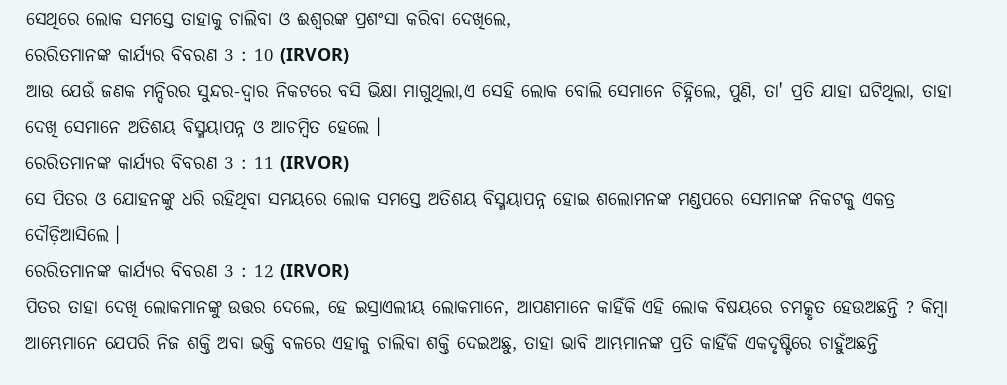ସେଥିରେ ଲୋକ ସମସ୍ତେ ତାହାକୁ ଚାଲିବା ଓ ଈଶ୍ୱରଙ୍କ ପ୍ରଶଂସା କରିବା ଦେଖିଲେ,
ରେରିତମାନଙ୍କ କାର୍ଯ୍ୟର ବିବରଣ 3 : 10 (IRVOR)
ଆଉ ଯେଉଁ ଜଣକ ମନ୍ଦିରର ସୁନ୍ଦର-ଦ୍ୱାର ନିକଟରେ ବସି ଭିକ୍ଷା ମାଗୁଥିଲା,ଏ ସେହି ଲୋକ ବୋଲି ସେମାନେ ଚିହ୍ନିଲେ, ପୁଣି, ତା' ପ୍ରତି ଯାହା ଘଟିଥିଲା, ତାହା ଦେଖି ସେମାନେ ଅତିଶୟ ବିସ୍ମୟାପନ୍ନ ଓ ଆଚମ୍ବିତ ହେଲେ ।
ରେରିତମାନଙ୍କ କାର୍ଯ୍ୟର ବିବରଣ 3 : 11 (IRVOR)
ସେ ପିତର ଓ ଯୋହନଙ୍କୁ ଧରି ରହିଥିବା ସମୟରେ ଲୋକ ସମସ୍ତେ ଅତିଶୟ ବିସ୍ମୟାପନ୍ନ ହୋଇ ଶଲୋମନଙ୍କ ମଣ୍ଡପରେ ସେମାନଙ୍କ ନିକଟକୁ ଏକତ୍ର ଦୌଡ଼ିଆସିଲେ ।
ରେରିତମାନଙ୍କ କାର୍ଯ୍ୟର ବିବରଣ 3 : 12 (IRVOR)
ପିତର ତାହା ଦେଖି ଲୋକମାନଙ୍କୁ ଉତ୍ତର ଦେଲେ, ହେ ଇସ୍ରାଏଲୀୟ ଲୋକମାନେ, ଆପଣମାନେ କାହିଁକି ଏହି ଲୋକ ବିଷୟରେ ଚମତ୍କୃତ ହେଉଅଛନ୍ତି ? କିମ୍ବା ଆମ୍ଭେମାନେ ଯେପରି ନିଜ ଶକ୍ତି ଅବା ଭକ୍ତି ବଳରେ ଏହାକୁ ଚାଲିବା ଶକ୍ତି ଦେଇଅଛୁ, ତାହା ଭାବି ଆମ୍ଭମାନଙ୍କ ପ୍ରତି କାହିଁକି ଏକଦୃଷ୍ଟିରେ ଚାହୁଁଅଛନ୍ତି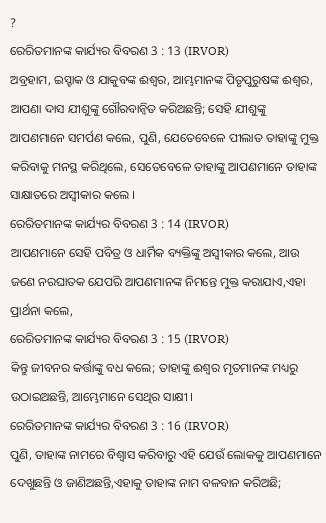?
ରେରିତମାନଙ୍କ କାର୍ଯ୍ୟର ବିବରଣ 3 : 13 (IRVOR)
ଅବ୍ରହାମ, ଇସ୍ହାକ ଓ ଯାକୁବଙ୍କ ଈଶ୍ୱର, ଆମ୍ଭମାନଙ୍କ ପିତୃପୁରୁଷଙ୍କ ଈଶ୍ୱର, ଆପଣା ଦାସ ଯୀଶୁଙ୍କୁ ଗୌରବାନ୍ୱିତ କରିଅଛନ୍ତି; ସେହି ଯୀଶୁଙ୍କୁ ଆପଣମାନେ ସମର୍ପଣ କଲେ, ପୁଣି, ଯେତେବେଳେ ପୀଲାତ ତାହାଙ୍କୁ ମୁକ୍ତ କରିବାକୁ ମନସ୍ଥ କରିଥିଲେ, ସେତେବେଳେ ତାହାଙ୍କୁ ଆପଣମାନେ ତାହାଙ୍କ ସାକ୍ଷାତରେ ଅସ୍ୱୀକାର କଲେ ।
ରେରିତମାନଙ୍କ କାର୍ଯ୍ୟର ବିବରଣ 3 : 14 (IRVOR)
ଆପଣମାନେ ସେହି ପବିତ୍ର ଓ ଧାର୍ମିକ ବ୍ୟକ୍ତିଙ୍କୁ ଅସ୍ୱୀକାର କଲେ, ଆଉ ଜଣେ ନରଘାତକ ଯେପରି ଆପଣମାନଙ୍କ ନିମନ୍ତେ ମୁକ୍ତ କରାଯାଏ,ଏହା ପ୍ରାର୍ଥନା କଲେ,
ରେରିତମାନଙ୍କ କାର୍ଯ୍ୟର ବିବରଣ 3 : 15 (IRVOR)
କିନ୍ତୁ ଜୀବନର କର୍ତ୍ତାଙ୍କୁ ବଧ କଲେ; ତାହାଙ୍କୁ ଈଶ୍ୱର ମୃତମାନଙ୍କ ମଧ୍ୟରୁ ଉଠାଇଅଛନ୍ତି, ଆମ୍ଭେମାନେ ସେଥିର ସାକ୍ଷୀ ।
ରେରିତମାନଙ୍କ କାର୍ଯ୍ୟର ବିବରଣ 3 : 16 (IRVOR)
ପୁଣି, ତାହାଙ୍କ ନାମରେ ବିଶ୍ୱାସ କରିବାରୁ ଏହି ଯେଉଁ ଲୋକକୁ ଆପଣମାନେ ଦେଖୁଛନ୍ତି ଓ ଜାଣିଅଛନ୍ତି,ଏହାକୁ ତାହାଙ୍କ ନାମ ବଳବାନ କରିଅଛି;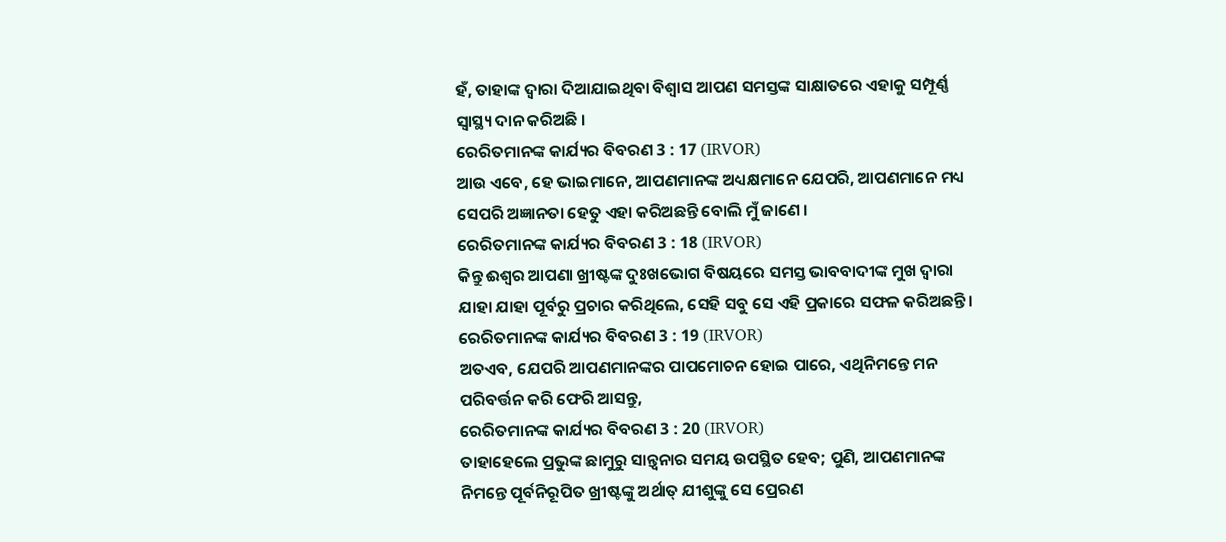ହଁ, ତାହାଙ୍କ ଦ୍ୱାରା ଦିଆଯାଇଥିବା ବିଶ୍ୱାସ ଆପଣ ସମସ୍ତଙ୍କ ସାକ୍ଷାତରେ ଏହାକୁ ସମ୍ପୂର୍ଣ୍ଣ ସ୍ୱାସ୍ଥ୍ୟ ଦାନ କରିଅଛି ।
ରେରିତମାନଙ୍କ କାର୍ଯ୍ୟର ବିବରଣ 3 : 17 (IRVOR)
ଆଉ ଏବେ, ହେ ଭାଇମାନେ, ଆପଣମାନଙ୍କ ଅଧ୍ୟକ୍ଷମାନେ ଯେପରି, ଆପଣମାନେ ମଧ୍ୟ ସେପରି ଅଜ୍ଞାନତା ହେତୁ ଏହା କରିଅଛନ୍ତି ବୋଲି ମୁଁ ଜାଣେ ।
ରେରିତମାନଙ୍କ କାର୍ଯ୍ୟର ବିବରଣ 3 : 18 (IRVOR)
କିନ୍ତୁ ଈଶ୍ୱର ଆପଣା ଖ୍ରୀଷ୍ଟଙ୍କ ଦୁଃଖଭୋଗ ବିଷୟରେ ସମସ୍ତ ଭାବବାଦୀଙ୍କ ମୁଖ ଦ୍ୱାରା ଯାହା ଯାହା ପୂର୍ବରୁ ପ୍ରଚାର କରିଥିଲେ, ସେହି ସବୁ ସେ ଏହି ପ୍ରକାରେ ସଫଳ କରିଅଛନ୍ତି ।
ରେରିତମାନଙ୍କ କାର୍ଯ୍ୟର ବିବରଣ 3 : 19 (IRVOR)
ଅତଏବ, ଯେପରି ଆପଣମାନଙ୍କର ପାପମୋଚନ ହୋଇ ପାରେ, ଏଥିନିମନ୍ତେ ମନ ପରିବର୍ତ୍ତନ କରି ଫେରି ଆସନ୍ତୁ,
ରେରିତମାନଙ୍କ କାର୍ଯ୍ୟର ବିବରଣ 3 : 20 (IRVOR)
ତାହାହେଲେ ପ୍ରଭୁଙ୍କ ଛାମୁରୁ ସାନ୍ତ୍ୱନାର ସମୟ ଉପସ୍ଥିତ ହେବ; ପୁଣି, ଆପଣମାନଙ୍କ ନିମନ୍ତେ ପୂର୍ବନିରୂପିତ ଖ୍ରୀଷ୍ଟଙ୍କୁ ଅର୍ଥାତ୍ ଯୀଶୁଙ୍କୁ ସେ ପ୍ରେରଣ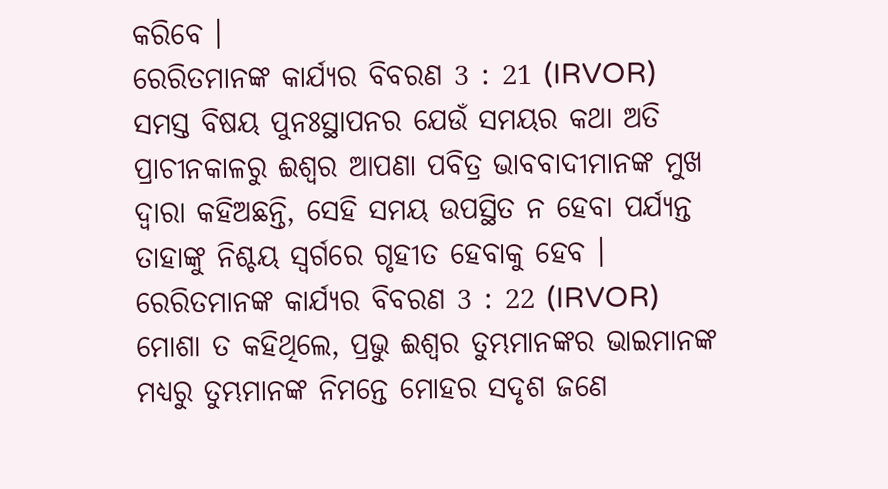କରିବେ ।
ରେରିତମାନଙ୍କ କାର୍ଯ୍ୟର ବିବରଣ 3 : 21 (IRVOR)
ସମସ୍ତ ବିଷୟ ପୁନଃସ୍ଥାପନର ଯେଉଁ ସମୟର କଥା ଅତି ପ୍ରାଚୀନକାଳରୁ ଈଶ୍ୱର ଆପଣା ପବିତ୍ର ଭାବବାଦୀମାନଙ୍କ ମୁଖ ଦ୍ୱାରା କହିଅଛନ୍ତି, ସେହି ସମୟ ଉପସ୍ଥିତ ନ ହେବା ପର୍ଯ୍ୟନ୍ତ ତାହାଙ୍କୁ ନିଶ୍ଚୟ ସ୍ୱର୍ଗରେ ଗୃହୀତ ହେବାକୁ ହେବ ।
ରେରିତମାନଙ୍କ କାର୍ଯ୍ୟର ବିବରଣ 3 : 22 (IRVOR)
ମୋଶା ତ କହିଥିଲେ, ପ୍ରଭୁ ଈଶ୍ୱର ତୁମ୍ଭମାନଙ୍କର ଭାଇମାନଙ୍କ ମଧ୍ୟରୁ ତୁମ୍ଭମାନଙ୍କ ନିମନ୍ତେ ମୋହର ସଦୃଶ ଜଣେ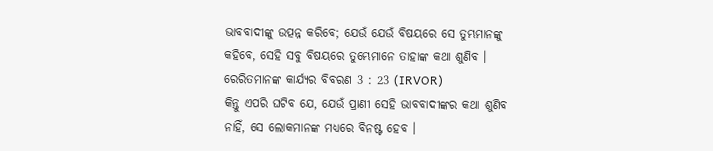ଭାବବାଦୀଙ୍କୁ ଉତ୍ପନ୍ନ କରିବେ; ଯେଉଁ ଯେଉଁ ବିଷୟରେ ସେ ତୁମ୍ଭମାନଙ୍କୁ କହିବେ, ସେହି ସବୁ ବିଷୟରେ ତୁମ୍ଭେମାନେ ତାହାଙ୍କ କଥା ଶୁଣିବ ।
ରେରିତମାନଙ୍କ କାର୍ଯ୍ୟର ବିବରଣ 3 : 23 (IRVOR)
କିନ୍ତୁ ଏପରି ଘଟିବ ଯେ, ଯେଉଁ ପ୍ରାଣୀ ସେହି ଭାବବାଦୀଙ୍କର କଥା ଶୁଣିବ ନାହିଁ, ସେ ଲୋକମାନଙ୍କ ମଧ୍ୟରେ ବିନଷ୍ଟ ହେବ ।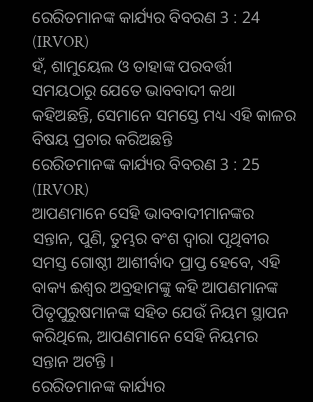ରେରିତମାନଙ୍କ କାର୍ଯ୍ୟର ବିବରଣ 3 : 24 (IRVOR)
ହଁ, ଶାମୁୟେଲ ଓ ତାହାଙ୍କ ପରବର୍ତ୍ତୀ ସମୟଠାରୁ ଯେତେ ଭାବବାଦୀ କଥା କହିଅଛନ୍ତି, ସେମାନେ ସମସ୍ତେ ମଧ୍ୟ ଏହି କାଳର ବିଷୟ ପ୍ରଚାର କରିଅଛନ୍ତି
ରେରିତମାନଙ୍କ କାର୍ଯ୍ୟର ବିବରଣ 3 : 25 (IRVOR)
ଆପଣମାନେ ସେହି ଭାବବାଦୀମାନଙ୍କର ସନ୍ତାନ, ପୁଣି, ତୁମ୍ଭର ବଂଶ ଦ୍ୱାରା ପୃଥିବୀର ସମସ୍ତ ଗୋଷ୍ଠୀ ଆଶୀର୍ବାଦ ପ୍ରାପ୍ତ ହେବେ, ଏହି ବାକ୍ୟ ଈଶ୍ୱର ଅବ୍ରହାମଙ୍କୁ କହି ଆପଣମାନଙ୍କ ପିତୃପୁରୁଷମାନଙ୍କ ସହିତ ଯେଉଁ ନିୟମ ସ୍ଥାପନ କରିଥିଲେ, ଆପଣମାନେ ସେହି ନିୟମର ସନ୍ତାନ ଅଟନ୍ତି ।
ରେରିତମାନଙ୍କ କାର୍ଯ୍ୟର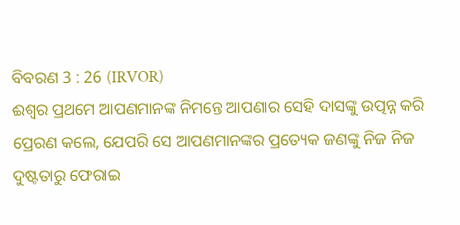ବିବରଣ 3 : 26 (IRVOR)
ଈଶ୍ୱର ପ୍ରଥମେ ଆପଣମାନଙ୍କ ନିମନ୍ତେ ଆପଣାର ସେହି ଦାସଙ୍କୁ ଉତ୍ପନ୍ନ କରି ପ୍ରେରଣ କଲେ, ଯେପରି ସେ ଆପଣମାନଙ୍କର ପ୍ରତ୍ୟେକ ଜଣଙ୍କୁ ନିଜ ନିଜ ଦୁଷ୍ଟତାରୁ ଫେରାଇ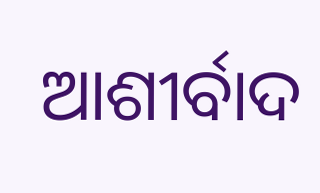ଆଶୀର୍ବାଦ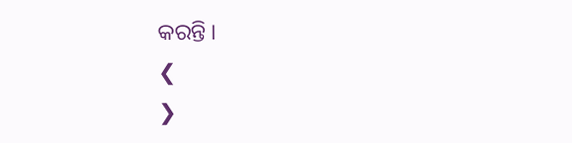କରନ୍ତି ।
❮
❯